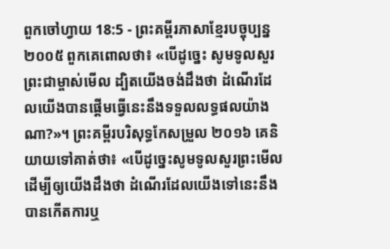ពួកចៅហ្វាយ 18:5 - ព្រះគម្ពីរភាសាខ្មែរបច្ចុប្បន្ន ២០០៥ ពួកគេពោលថា៖ «បើដូច្នេះ សូមទូលសួរព្រះជាម្ចាស់មើល ដ្បិតយើងចង់ដឹងថា ដំណើរដែលយើងបានផ្ដើមធ្វើនេះនឹងទទួលលទ្ធផលយ៉ាងណា?»។ ព្រះគម្ពីរបរិសុទ្ធកែសម្រួល ២០១៦ គេនិយាយទៅគាត់ថា៖ «បើដូច្នេះសូមទូលសួរព្រះមើល ដើម្បីឲ្យយើងដឹងថា ដំណើរដែលយើងទៅនេះនឹងបានកើតការឬ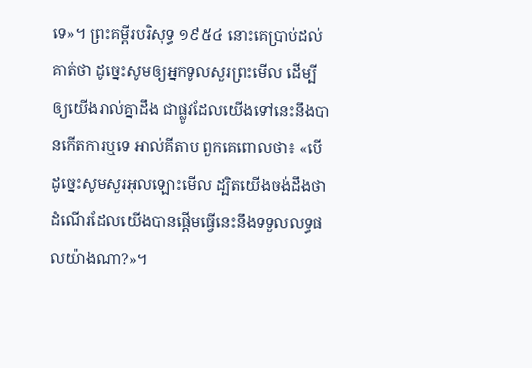ទេ»។ ព្រះគម្ពីរបរិសុទ្ធ ១៩៥៤ នោះគេប្រាប់ដល់គាត់ថា ដូច្នេះសូមឲ្យអ្នកទូលសួរព្រះមើល ដើម្បីឲ្យយើងរាល់គ្នាដឹង ជាផ្លូវដែលយើងទៅនេះនឹងបានកើតការឬទេ អាល់គីតាប ពួកគេពោលថា៖ «បើដូច្នេះសូមសួរអុលឡោះមើល ដ្បិតយើងចង់ដឹងថា ដំណើរដែលយើងបានផ្តើមធ្វើនេះនឹងទទួលលទ្ធផលយ៉ាងណា?»។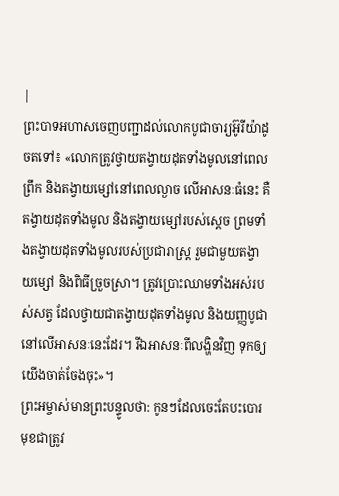|
ព្រះបាទអហាសចេញបញ្ជាដល់លោកបូជាចារ្យអ៊ូរីយ៉ាដូចតទៅ៖ «លោកត្រូវថ្វាយតង្វាយដុតទាំងមូលនៅពេលព្រឹក និងតង្វាយម្សៅនៅពេលល្ងាច លើអាសនៈធំនេះ គឺតង្វាយដុតទាំងមូល និងតង្វាយម្សៅរបស់ស្ដេច ព្រមទាំងតង្វាយដុតទាំងមូលរបស់ប្រជារាស្ត្រ រួមជាមួយតង្វាយម្សៅ និងពិធីច្រួចស្រា។ ត្រូវប្រោះឈាមទាំងអស់របស់សត្វ ដែលថ្វាយជាតង្វាយដុតទាំងមូល និងយញ្ញបូជានៅលើអាសនៈនេះដែរ។ រីឯអាសនៈពីលង្ហិនវិញ ទុកឲ្យយើងចាត់ចែងចុះ»។
ព្រះអម្ចាស់មានព្រះបន្ទូលថា: កូនៗដែលចេះតែបះបោរ មុខជាត្រូវ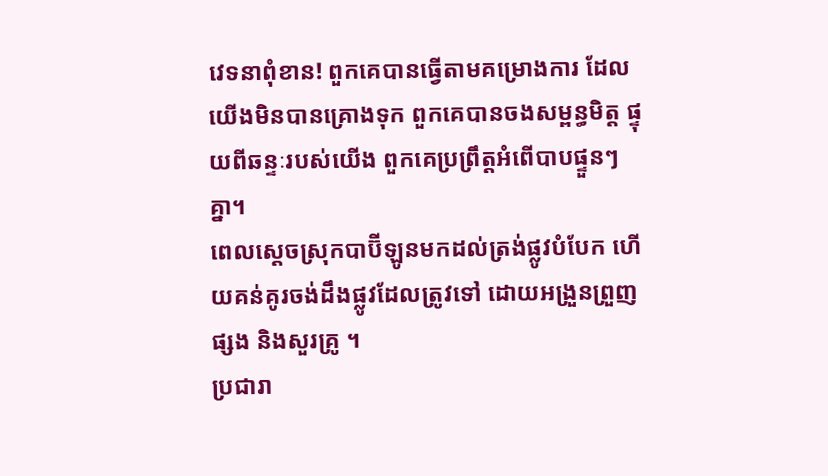វេទនាពុំខាន! ពួកគេបានធ្វើតាមគម្រោងការ ដែលយើងមិនបានគ្រោងទុក ពួកគេបានចងសម្ពន្ធមិត្ត ផ្ទុយពីឆន្ទៈរបស់យើង ពួកគេប្រព្រឹត្តអំពើបាបផ្ទួនៗគ្នា។
ពេលស្ដេចស្រុកបាប៊ីឡូនមកដល់ត្រង់ផ្លូវបំបែក ហើយគន់គូរចង់ដឹងផ្លូវដែលត្រូវទៅ ដោយអង្រួនព្រួញផ្សង និងសួរគ្រូ ។
ប្រជារា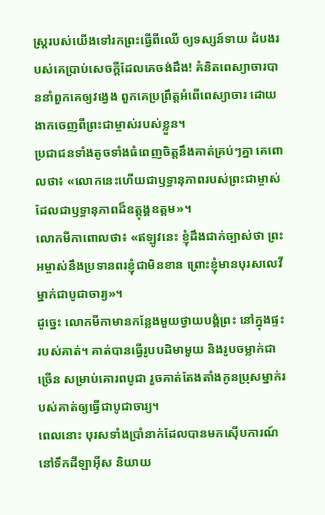ស្ត្ររបស់យើងទៅរកព្រះធ្វើពីឈើ ឲ្យទស្សន៍ទាយ ដំបងរបស់គេប្រាប់សេចក្ដីដែលគេចង់ដឹង! គំនិតពេស្យាចារបាននាំពួកគេឲ្យវង្វេង ពួកគេប្រព្រឹត្តអំពើពេស្យាចារ ដោយងាកចេញពីព្រះជាម្ចាស់របស់ខ្លួន។
ប្រជាជនទាំងតូចទាំងធំពេញចិត្តនឹងគាត់គ្រប់ៗគ្នា គេពោលថា៖ «លោកនេះហើយជាឫទ្ធានុភាពរបស់ព្រះជាម្ចាស់ ដែលជាឫទ្ធានុភាពដ៏ឧត្តុង្គឧត្ដម»។
លោកមីកាពោលថា៖ «ឥឡូវនេះ ខ្ញុំដឹងជាក់ច្បាស់ថា ព្រះអម្ចាស់នឹងប្រទានពរខ្ញុំជាមិនខាន ព្រោះខ្ញុំមានបុរសលេវីម្នាក់ជាបូជាចារ្យ»។
ដូច្នេះ លោកមីកាមានកន្លែងមួយថ្វាយបង្គំព្រះ នៅក្នុងផ្ទះរបស់គាត់។ គាត់បានធ្វើរូបបដិមាមួយ និងរូបចម្លាក់ជាច្រើន សម្រាប់គោរពបូជា រួចគាត់តែងតាំងកូនប្រុសម្នាក់របស់គាត់ឲ្យធ្វើជាបូជាចារ្យ។
ពេលនោះ បុរសទាំងប្រាំនាក់ដែលបានមកស៊ើបការណ៍នៅទឹកដីឡាអ៊ីស និយាយ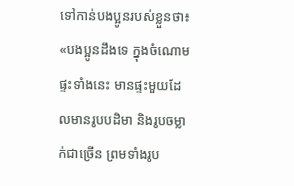ទៅកាន់បងប្អូនរបស់ខ្លួនថា៖ «បងប្អូនដឹងទេ ក្នុងចំណោមផ្ទះទាំងនេះ មានផ្ទះមួយដែលមានរូបបដិមា និងរូបចម្លាក់ជាច្រើន ព្រមទាំងរូប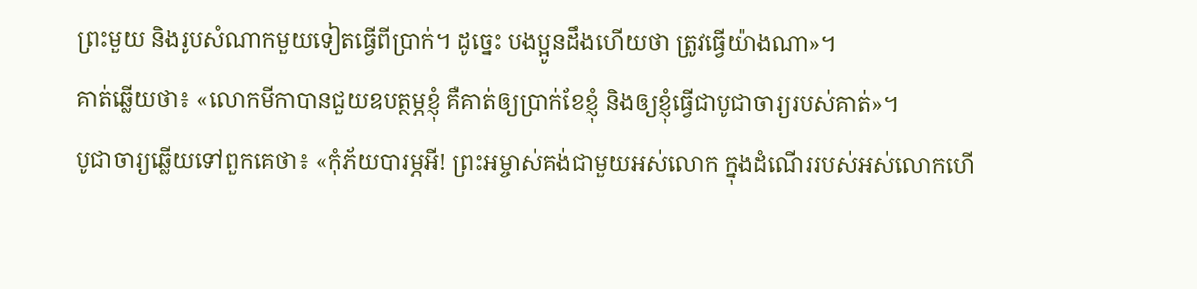ព្រះមួយ និងរូបសំណាកមួយទៀតធ្វើពីប្រាក់។ ដូច្នេះ បងប្អូនដឹងហើយថា ត្រូវធ្វើយ៉ាងណា»។
គាត់ឆ្លើយថា៖ «លោកមីកាបានជួយឧបត្ថម្ភខ្ញុំ គឺគាត់ឲ្យប្រាក់ខែខ្ញុំ និងឲ្យខ្ញុំធ្វើជាបូជាចារ្យរបស់គាត់»។
បូជាចារ្យឆ្លើយទៅពួកគេថា៖ «កុំភ័យបារម្ភអី! ព្រះអម្ចាស់គង់ជាមួយអស់លោក ក្នុងដំណើររបស់អស់លោកហើ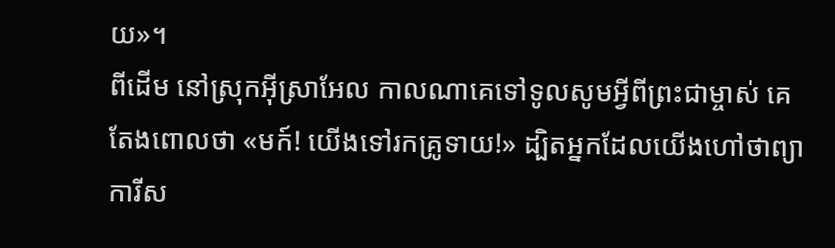យ»។
ពីដើម នៅស្រុកអ៊ីស្រាអែល កាលណាគេទៅទូលសូមអ្វីពីព្រះជាម្ចាស់ គេតែងពោលថា «មក៍! យើងទៅរកគ្រូទាយ!» ដ្បិតអ្នកដែលយើងហៅថាព្យាការីស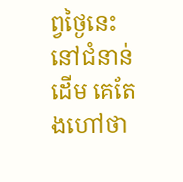ព្វថ្ងៃនេះ នៅជំនាន់ដើម គេតែងហៅថា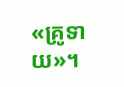«គ្រូទាយ»។